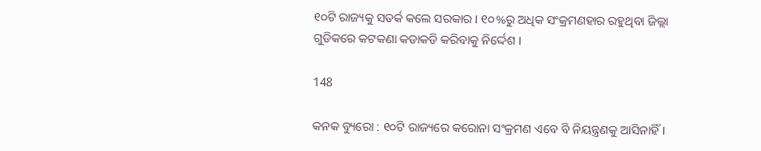୧୦ଟି ରାଜ୍ୟକୁ ସତର୍କ କଲେ ସରକାର । ୧୦%ରୁ ଅଧିକ ସଂକ୍ରମଣହାର ରହୁଥିବା ଜିଲ୍ଲା ଗୁଡିକରେ କଟକଣା କଡାକଡି କରିବାକୁ ନିର୍ଦ୍ଦେଶ ।

148

କନକ ବ୍ୟୁରୋ : ୧୦ଟି ରାଜ୍ୟରେ କରୋନା ସଂକ୍ରମଣ ଏବେ ବି ନିୟନ୍ତ୍ରଣକୁ ଆସିନାହିଁ ।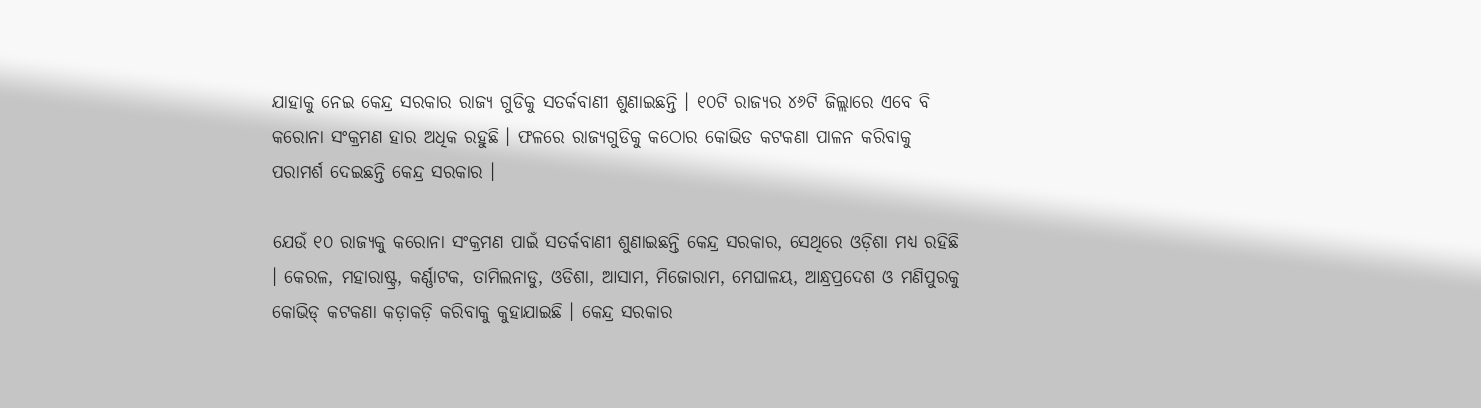ଯାହାକୁ ନେଇ କେନ୍ଦ୍ର ସରକାର ରାଜ୍ୟ ଗୁଡିକୁ ସତର୍କବାଣୀ ଶୁଣାଇଛନ୍ତି । ୧୦ଟି ରାଜ୍ୟର ୪୬ଟି ଜିଲ୍ଲାରେ ଏବେ ବି କରୋନା ସଂକ୍ରମଣ ହାର ଅଧିକ ରହୁଛି । ଫଳରେ ରାଜ୍ୟଗୁଡିକୁ କଠୋର କୋଭିଡ କଟକଣା ପାଳନ କରିବାକୁ ପରାମର୍ଶ ଦେଇଛନ୍ତି କେନ୍ଦ୍ର ସରକାର ।

ଯେଉଁ ୧୦ ରାଜ୍ୟକୁ କରୋନା ସଂକ୍ରମଣ ପାଇଁ ସତର୍କବାଣୀ ଶୁଣାଇଛନ୍ତି କେନ୍ଦ୍ର ସରକାର, ସେଥିରେ ଓଡ଼ିଶା ମଧ୍ୟ ରହିଛି । କେରଳ, ମହାରାଷ୍ଟ୍ର, କର୍ଣ୍ଣାଟକ, ତାମିଲନାଡୁ, ଓଡିଶା, ଆସାମ, ମିଜୋରାମ, ମେଘାଳୟ, ଆନ୍ଧ୍ରପ୍ରଦେଶ ଓ ମଣିପୁରକୁ କୋଭିଡ୍ କଟକଣା କଡ଼ାକଡ଼ି କରିବାକୁ କୁହାଯାଇଛି । କେନ୍ଦ୍ର ସରକାର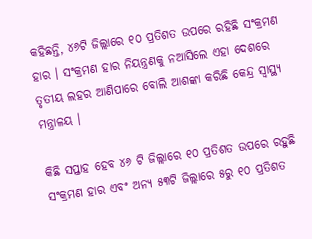କହିଛନ୍ତି, ୪୬ଟି ଜିଲ୍ଲାରେ ୧୦ ପ୍ରତିଶତ ଉପରେ ରହିଛି ସଂକ୍ରମଣ ହାର । ସଂକ୍ରମଣ ହାର ନିୟନ୍ତ୍ରଣକୁ ନଆସିଲେ ଏହା ଦେଶରେ ତୃତୀୟ ଲହର ଆଣିପାରେ ବୋଲି ଆଶଙ୍କା କରିଛି କେନ୍ଦ୍ର ସ୍ୱାସ୍ଥ୍ୟ ମନ୍ତ୍ରାଳୟ ।

କିଛି ସପ୍ତାହ ହେବ ୪୬ ଟି ଜିଲ୍ଲାରେ ୧୦ ପ୍ରତିଶତ ଉପରେ ରହୁଛି ସଂକ୍ରମଣ ହାର ଏବଂ ଅନ୍ୟ ୫୩ଟି ଜିଲ୍ଲାରେ ୫ରୁ ୧୦ ପ୍ରତିଶତ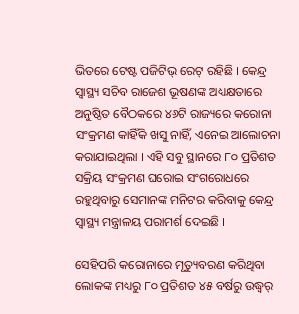ଭିତରେ ଟେଷ୍ଟ ପଜିଟିଭ୍ ରେଟ୍ ରହିଛି । କେନ୍ଦ୍ର ସ୍ୱାସ୍ଥ୍ୟ ସଚିବ ରାଜେଶ ଭୂଷଣଙ୍କ ଅଧ୍ୟକ୍ଷତାରେ ଅନୁଷ୍ଠିତ ବୈଠକରେ ୪୬ଟି ରାଜ୍ୟରେ କରୋନା ସଂକ୍ରମଣ କାହିଁକି ଖସୁ ନାହିଁ, ଏନେଇ ଆଲୋଚନା କରାଯାଇଥିଲା । ଏହି ସବୁ ସ୍ଥାନରେ ୮୦ ପ୍ରତିଶତ ସକ୍ରିୟ ସଂକ୍ରମଣ ଘରୋଇ ସଂଗରୋଧରେ ରହୁଥିବାରୁ ସେମାନଙ୍କ ମନିଟର କରିବାକୁ କେନ୍ଦ୍ର ସ୍ୱାସ୍ଥ୍ୟ ମନ୍ତ୍ରାଳୟ ପରାମର୍ଶ ଦେଇଛି ।

ସେହିପରି କରୋନାରେ ମୃତ୍ୟୁବରଣ କରିଥିବା ଲୋକଙ୍କ ମଧ୍ୟରୁ ୮୦ ପ୍ରତିଶତ ୪୫ ବର୍ଷରୁ ଉଦ୍ଧ୍ୱର୍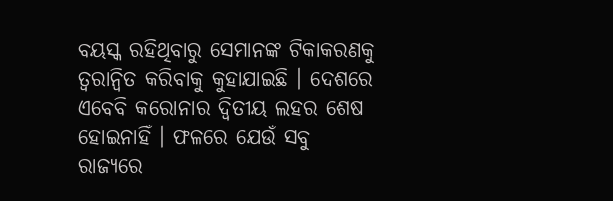ବୟସ୍କ ରହିଥିବାରୁ ସେମାନଙ୍କ ଟିକାକରଣକୁ ତ୍ୱରାନ୍ୱିତ କରିବାକୁ କୁହାଯାଇଛି । ଦେଶରେ ଏବେବି କରୋନାର ଦ୍ୱିତୀୟ ଲହର ଶେଷ ହୋଇନାହିଁ । ଫଳରେ ଯେଉଁ ସବୁ ରାଜ୍ୟରେ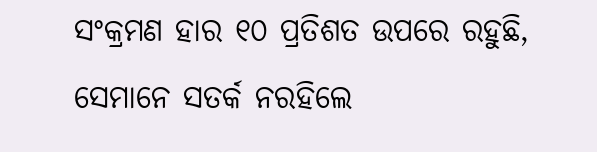ସଂକ୍ରମଣ ହାର ୧୦ ପ୍ରତିଶତ ଉପରେ ରହୁଛି, ସେମାନେ ସତର୍କ ନରହିଲେ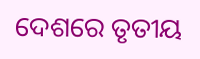ଦେଶରେ ତୃତୀୟ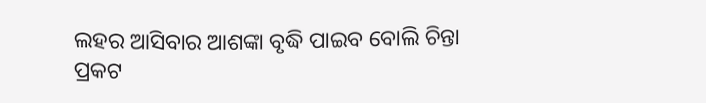ଲହର ଆସିବାର ଆଶଙ୍କା ବୃଦ୍ଧି ପାଇବ ବୋଲି ଚିନ୍ତା ପ୍ରକଟ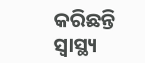କରିଛନ୍ତି ସ୍ୱାସ୍ଥ୍ୟ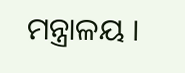ମନ୍ତ୍ରାଳୟ ।